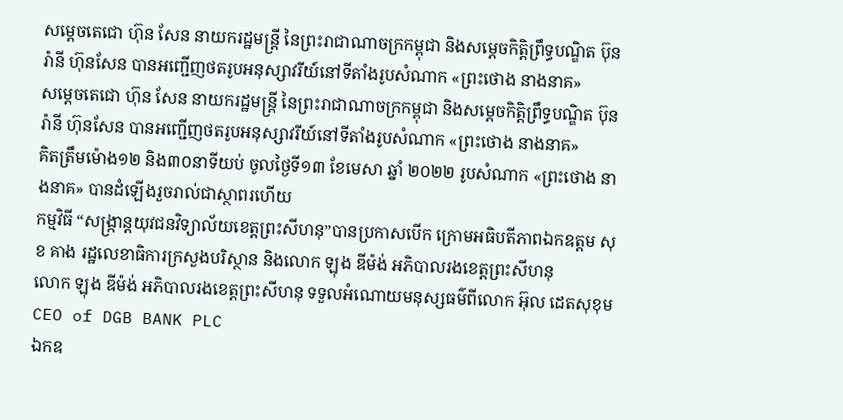សម្តេចតេជោ ហ៊ុន សែន នាយករដ្ឋមន្ត្រី នៃព្រះរាជាណាចក្រកម្ពុជា និងសម្តេចកិត្តិព្រឹទ្ធបណ្ឌិត ប៊ុន រ៉ានី ហ៊ុនសែន បានអញ្ជើញថតរូបអនុស្សាវរីយ៍នៅទីតាំងរូបសំណាក «ព្រះថោង នាងនាគ»
សម្តេចតេជោ ហ៊ុន សែន នាយករដ្ឋមន្ត្រី នៃព្រះរាជាណាចក្រកម្ពុជា និងសម្តេចកិត្តិព្រឹទ្ធបណ្ឌិត ប៊ុន រ៉ានី ហ៊ុនសែន បានអញ្ជើញថតរូបអនុស្សាវរីយ៍នៅទីតាំងរូបសំណាក «ព្រះថោង នាងនាគ»
គិតត្រឹមម៉ោង១២ និង៣០នាទីយប់ ចូលថ្ងៃទី១៣ ខែមេសា ឆ្នាំ ២០២២ រូបសំណាក «ព្រះថោង នាងនាគ» បានដំឡើងរួចរាល់ជាស្ថាពរហើយ
កម្មវិធី “សង្ក្រាន្តយុវជនវិទ្យាល័យខេត្តព្រះសីហនុ”បានប្រកាសបើក ក្រោមអធិបតីភាពឯកឧត្តម សុខ គាង រដ្ឋលេខាធិការក្រសួងបរិស្ថាន និងលោក ឡុង ឌីម៉ង់ អភិបាលរងខេត្តព្រះសីហនុ
លោក ឡុង ឌីម៉ង់ អភិបាលរងខេត្តព្រះសីហនុ ទទួលអំណោយមនុស្សធម៌ពីលោក អ៊ុល ដេតសុខុម CEO of DGB BANK PLC
ឯកឧ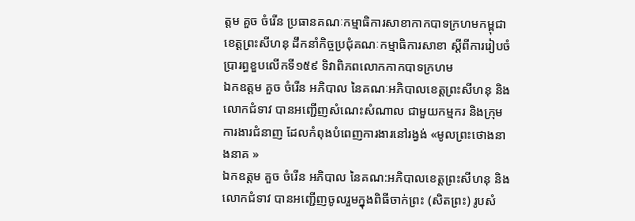ត្តម គួច ចំរើន ប្រធានគណៈកម្មាធិការសាខាកាកបាទក្រហមកម្ពុជាខេត្តព្រះសីហនុ ដឹកនាំកិច្ចប្រជុំគណៈកម្មាធិការសាខា ស្ដីពីការរៀបចំប្រារព្ធខួបលើកទី១៥៩ ទិវាពិភពលោកកាកបាទក្រហម
ឯកឧត្តម គួច ចំរើន អភិបាល នៃគណៈអភិបាលខេត្តព្រះសីហនុ និងលោកជំទាវ បានអញ្ជើញសំណេះសំណាល ជាមួយកម្មករ និងក្រុមការងារជំនាញ ដែលកំពុងបំពេញការងារនៅរង្វង់ «មូលព្រះថោងនាងនាគ »
ឯកឧត្តម គួច ចំរើន អភិបាល នៃគណ:អភិបាលខេត្តព្រះសីហនុ និងលោកជំទាវ បានអញ្ជេីញចូលរួមក្នុងពិធីចាក់ព្រះ (សិតព្រះ) រូបសំ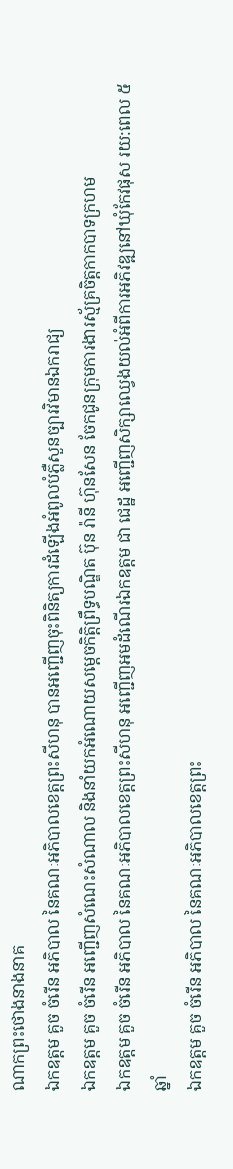ណាកព្រះថោងនាងនាគ
ឯកឧត្តម គួច ចំរើន អភិបាល នៃគណៈអភិបាលខេត្តព្រះសីហនុ បានអញ្ជើញចុះពិនិត្យការដំឡើងអំពូលបំភ្លឺសួនច្បារវិមានឯករាជ្យ
ឯកឧត្តម គួច ចំរើន អញ្ជើញសំណេះសំណាល និងនាំយកអំណោយសម្ដេចកិត្តិព្រឹទ្ធបណ្ឌិត ប៊ុន រ៉ានី ហ៊ុនសែន ចែកជូនក្រុមការងារស្ម័គ្រចិត្តកាកបាទក្រហម
ឯកឧត្តម គួច ចំរើន អភិបាល នៃគណៈអភិបាលខេត្តព្រះសីហនុ អញ្ជើញអមដំណើរឯកឧត្តម ជា ជេដ្ឋ អញ្ជើញសិក្សាឈ្វេងយល់អំពីការអភិវឌ្ឍនៅឃុំកែវផុស រយ:ពេល ៥ឆ្នាំ
ឯកឧត្ដម គួច ចំរើន អភិបាល នៃគណៈអភិបាលខេត្តព្រះ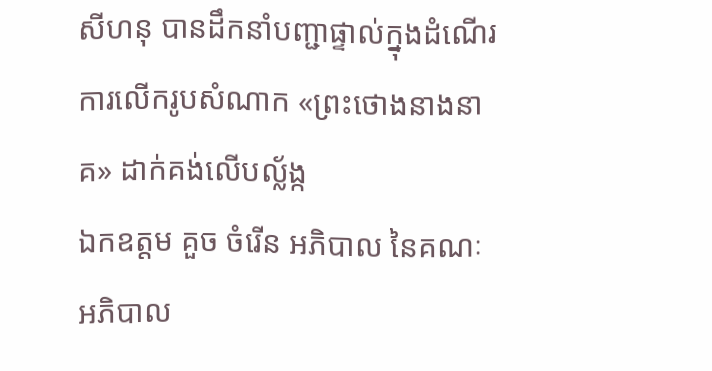សីហនុ បានដឹកនាំបញ្ជាផ្ទាល់ក្នុងដំណើរការលើករូបសំណាក «ព្រះថោងនាងនាគ» ដាក់គង់លើបល្ល័ង្ក
ឯកឧត្តម គួច ចំរើន អភិបាល នៃគណៈអភិបាល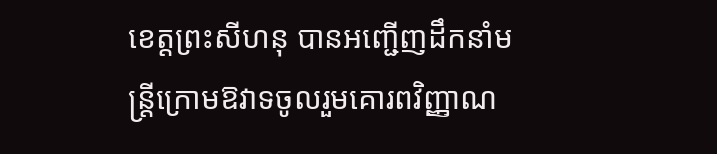ខេត្តព្រះសីហនុ បានអញ្ជើញដឹកនាំមន្រ្តីក្រោមឱវាទចូលរួមគោរពវិញ្ញាណ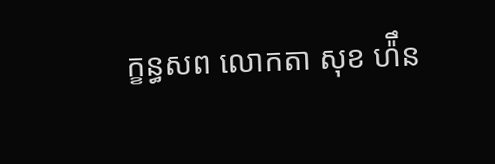ក្ខន្ធសព លោកតា សុខ ហ៉ឹន